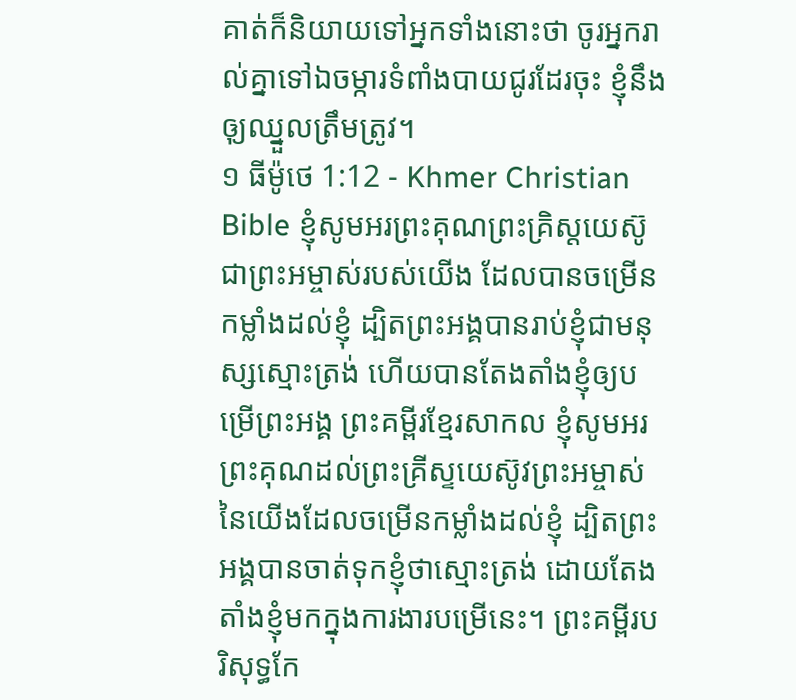គាត់ក៏និយាយទៅអ្នកទាំងនោះថា ចូរអ្នករាល់គ្នាទៅឯចម្ការទំពាំងបាយជូរដែរចុះ ខ្ញុំនឹងឲុ្យឈ្នួលត្រឹមត្រូវ។
១ ធីម៉ូថេ 1:12 - Khmer Christian Bible ខ្ញុំសូមអរព្រះគុណព្រះគ្រិស្ដយេស៊ូជាព្រះអម្ចាស់របស់យើង ដែលបានចម្រើនកម្លាំងដល់ខ្ញុំ ដ្បិតព្រះអង្គបានរាប់ខ្ញុំជាមនុស្សស្មោះត្រង់ ហើយបានតែងតាំងខ្ញុំឲ្យបម្រើព្រះអង្គ ព្រះគម្ពីរខ្មែរសាកល ខ្ញុំសូមអរព្រះគុណដល់ព្រះគ្រីស្ទយេស៊ូវព្រះអម្ចាស់នៃយើងដែលចម្រើនកម្លាំងដល់ខ្ញុំ ដ្បិតព្រះអង្គបានចាត់ទុកខ្ញុំថាស្មោះត្រង់ ដោយតែងតាំងខ្ញុំមកក្នុងការងារបម្រើនេះ។ ព្រះគម្ពីរបរិសុទ្ធកែ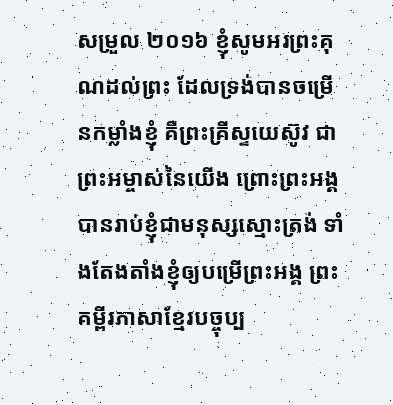សម្រួល ២០១៦ ខ្ញុំសូមអរព្រះគុណដល់ព្រះ ដែលទ្រង់បានចម្រើនកម្លាំងខ្ញុំ គឺព្រះគ្រីស្ទយេស៊ូវ ជាព្រះអម្ចាស់នៃយើង ព្រោះព្រះអង្គបានរាប់ខ្ញុំជាមនុស្សស្មោះត្រង់ ទាំងតែងតាំងខ្ញុំឲ្យបម្រើព្រះអង្គ ព្រះគម្ពីរភាសាខ្មែរបច្ចុប្ប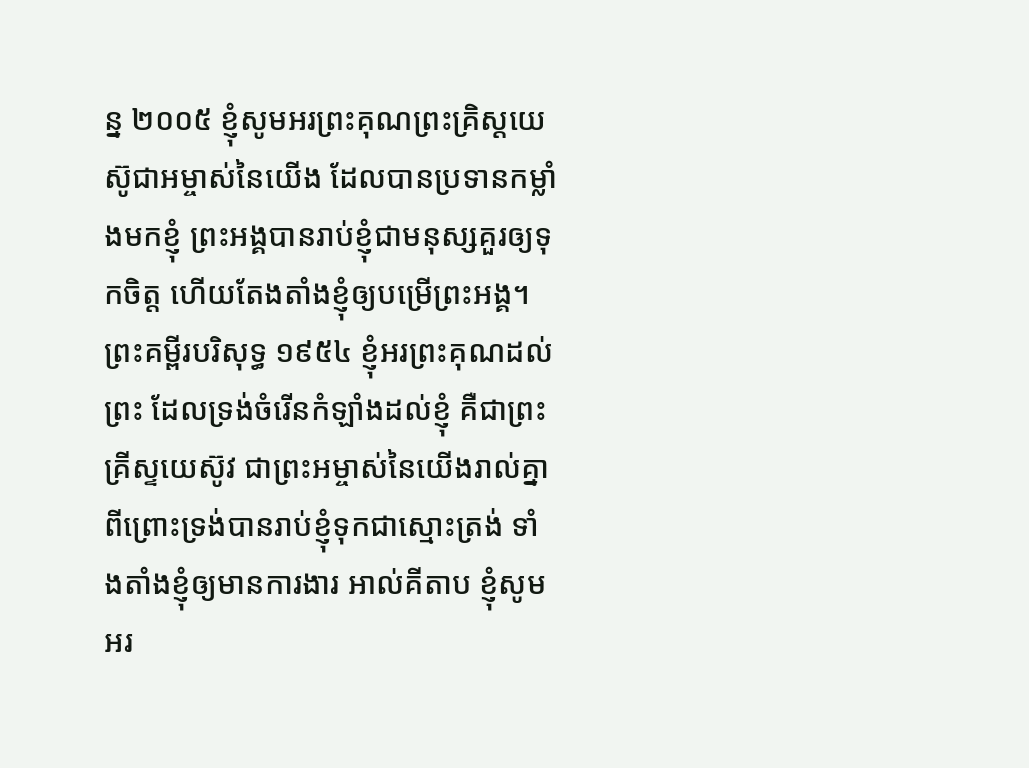ន្ន ២០០៥ ខ្ញុំសូមអរព្រះគុណព្រះគ្រិស្តយេស៊ូជាអម្ចាស់នៃយើង ដែលបានប្រទានកម្លាំងមកខ្ញុំ ព្រះអង្គបានរាប់ខ្ញុំជាមនុស្សគួរឲ្យទុកចិត្ត ហើយតែងតាំងខ្ញុំឲ្យបម្រើព្រះអង្គ។ ព្រះគម្ពីរបរិសុទ្ធ ១៩៥៤ ខ្ញុំអរព្រះគុណដល់ព្រះ ដែលទ្រង់ចំរើនកំឡាំងដល់ខ្ញុំ គឺជាព្រះគ្រីស្ទយេស៊ូវ ជាព្រះអម្ចាស់នៃយើងរាល់គ្នា ពីព្រោះទ្រង់បានរាប់ខ្ញុំទុកជាស្មោះត្រង់ ទាំងតាំងខ្ញុំឲ្យមានការងារ អាល់គីតាប ខ្ញុំសូមអរ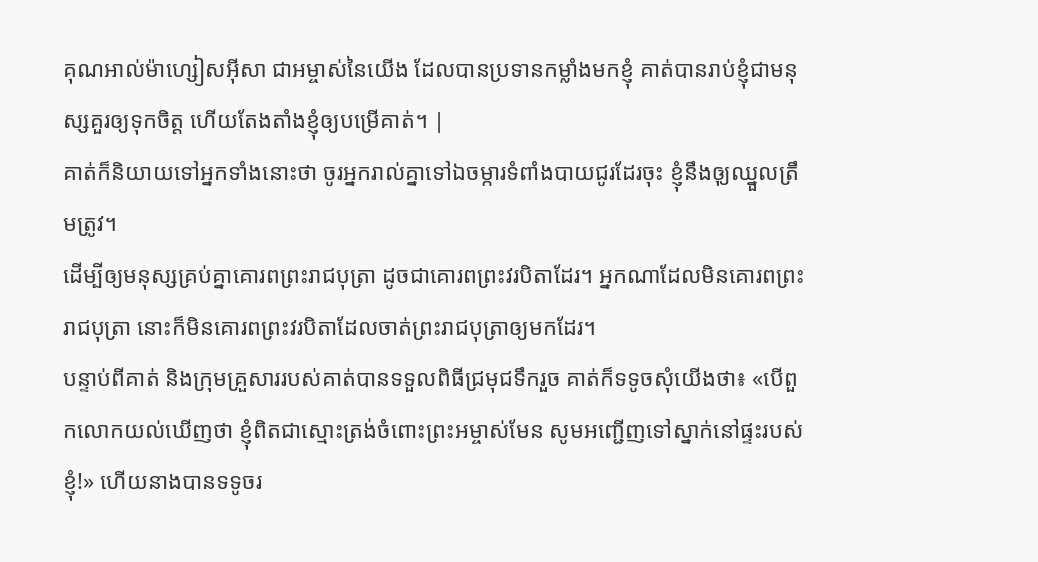គុណអាល់ម៉ាហ្សៀសអ៊ីសា ជាអម្ចាស់នៃយើង ដែលបានប្រទានកម្លាំងមកខ្ញុំ គាត់បានរាប់ខ្ញុំជាមនុស្សគួរឲ្យទុកចិត្ដ ហើយតែងតាំងខ្ញុំឲ្យបម្រើគាត់។ |
គាត់ក៏និយាយទៅអ្នកទាំងនោះថា ចូរអ្នករាល់គ្នាទៅឯចម្ការទំពាំងបាយជូរដែរចុះ ខ្ញុំនឹងឲុ្យឈ្នួលត្រឹមត្រូវ។
ដើម្បីឲ្យមនុស្សគ្រប់គ្នាគោរពព្រះរាជបុត្រា ដូចជាគោរពព្រះវរបិតាដែរ។ អ្នកណាដែលមិនគោរពព្រះរាជបុត្រា នោះក៏មិនគោរពព្រះវរបិតាដែលចាត់ព្រះរាជបុត្រាឲ្យមកដែរ។
បន្ទាប់ពីគាត់ និងក្រុមគ្រួសាររបស់គាត់បានទទួលពិធីជ្រមុជទឹករួច គាត់ក៏ទទូចសុំយើងថា៖ «បើពួកលោកយល់ឃើញថា ខ្ញុំពិតជាស្មោះត្រង់ចំពោះព្រះអម្ចាស់មែន សូមអញ្ជើញទៅស្នាក់នៅផ្ទះរបស់ខ្ញុំ!» ហើយនាងបានទទូចរ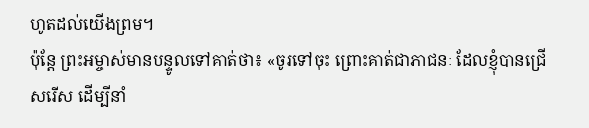ហូតដល់យើងព្រម។
ប៉ុន្ដែ ព្រះអម្ចាស់មានបន្ទូលទៅគាត់ថា៖ «ចូរទៅចុះ ព្រោះគាត់ជាភាជនៈ ដែលខ្ញុំបានជ្រើសរើស ដើម្បីនាំ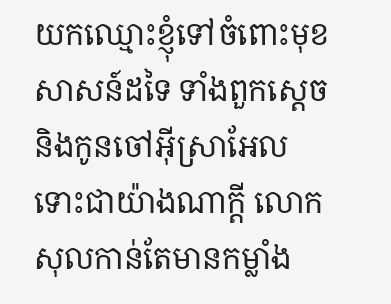យកឈ្មោះខ្ញុំទៅចំពោះមុខសាសន៍ដទៃ ទាំងពួកស្ដេច និងកូនចៅអ៊ីស្រាអែល
ទោះជាយ៉ាងណាក្ដី លោកសុលកាន់តែមានកម្លាំង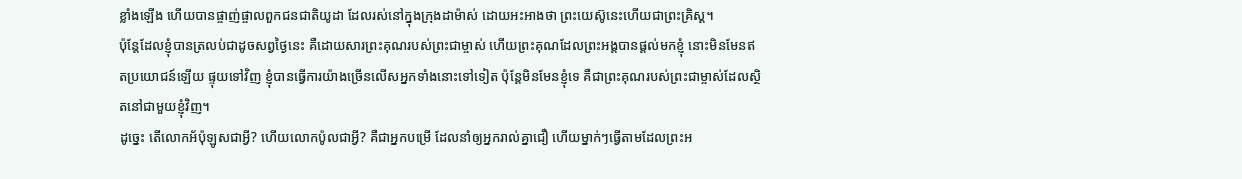ខ្លាំងឡើង ហើយបានផ្ចាញ់ផ្ចាលពួកជនជាតិយូដា ដែលរស់នៅក្នុងក្រុងដាម៉ាស់ ដោយអះអាងថា ព្រះយេស៊ូនេះហើយជាព្រះគ្រិស្ដ។
ប៉ុន្ដែដែលខ្ញុំបានត្រលប់ជាដូចសព្វថ្ងៃនេះ គឺដោយសារព្រះគុណរបស់ព្រះជាម្ចាស់ ហើយព្រះគុណដែលព្រះអង្គបានផ្ដល់មកខ្ញុំ នោះមិនមែនឥតប្រយោជន៍ឡើយ ផ្ទុយទៅវិញ ខ្ញុំបានធ្វើការយ៉ាងច្រើនលើសអ្នកទាំងនោះទៅទៀត ប៉ុន្ដែមិនមែនខ្ញុំទេ គឺជាព្រះគុណរបស់ព្រះជាម្ចាស់ដែលស្ថិតនៅជាមួយខ្ញុំវិញ។
ដូច្នេះ តើលោកអ័ប៉ុឡូសជាអ្វី? ហើយលោកប៉ូលជាអ្វី? គឺជាអ្នកបម្រើ ដែលនាំឲ្យអ្នករាល់គ្នាជឿ ហើយម្នាក់ៗធ្វើតាមដែលព្រះអ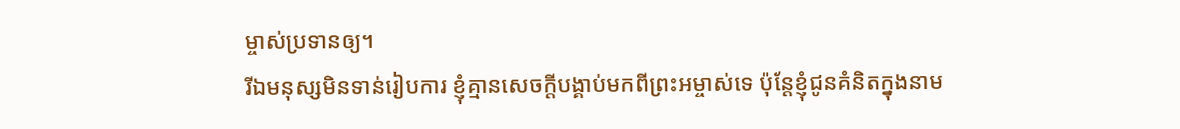ម្ចាស់ប្រទានឲ្យ។
រីឯមនុស្សមិនទាន់រៀបការ ខ្ញុំគ្មានសេចក្ដីបង្គាប់មកពីព្រះអម្ចាស់ទេ ប៉ុន្ដែខ្ញុំជូនគំនិតក្នុងនាម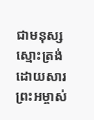ជាមនុស្សស្មោះត្រង់ដោយសារព្រះអម្ចាស់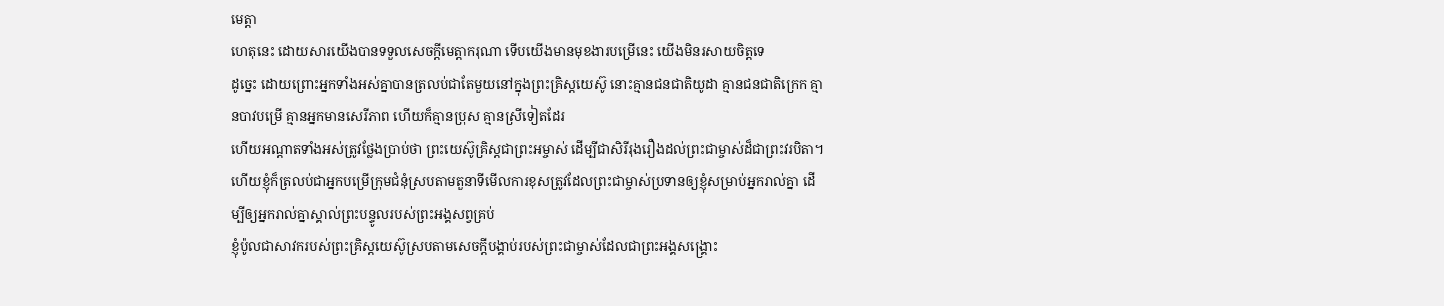មេត្តា
ហេតុនេះ ដោយសារយើងបានទទួលសេចក្ដីមេត្ដាករុណា ទើបយើងមានមុខងារបម្រើនេះ យើងមិនរសាយចិត្ដទេ
ដូច្នេះ ដោយព្រោះអ្នកទាំងអស់គ្នាបានត្រលប់ជាតែមួយនៅក្នុងព្រះគ្រិស្ដយេស៊ូ នោះគ្មានជនជាតិយូដា គ្មានជនជាតិក្រេក គ្មានបាវបម្រើ គ្មានអ្នកមានសេរីភាព ហើយក៏គ្មានប្រុស គ្មានស្រីទៀតដែរ
ហើយអណ្ដាតទាំងអស់ត្រូវថ្លែងប្រាប់ថា ព្រះយេស៊ូគ្រិស្ដជាព្រះអម្ចាស់ ដើម្បីជាសិរីរុងរឿងដល់ព្រះជាម្ចាស់ដ៏ជាព្រះវរបិតា។
ហើយខ្ញុំក៏ត្រលប់ជាអ្នកបម្រើក្រុមជំនុំស្របតាមតួនាទីមើលការខុសត្រូវដែលព្រះជាម្ចាស់ប្រទានឲ្យខ្ញុំសម្រាប់អ្នករាល់គ្នា ដើម្បីឲ្យអ្នករាល់គ្នាស្គាល់ព្រះបន្ទូលរបស់ព្រះអង្គសព្វគ្រប់
ខ្ញុំប៉ូលជាសាវករបស់ព្រះគ្រិស្ដយេស៊ូស្របតាមសេចក្ដីបង្គាប់របស់ព្រះជាម្ចាស់ដែលជាព្រះអង្គសង្គ្រោះ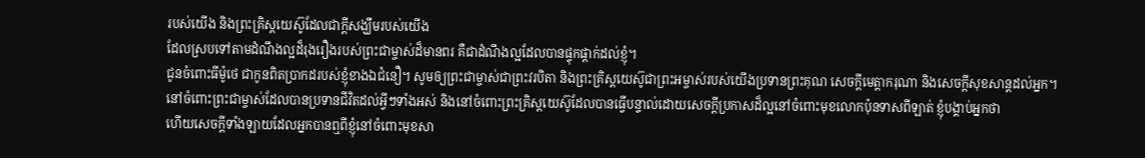របស់យើង និងព្រះគ្រិស្ដយេស៊ូដែលជាក្ដីសង្ឃឹមរបស់យើង
ដែលស្របទៅតាមដំណឹងល្អដ៏រុងរឿងរបស់ព្រះជាម្ចាស់ដ៏មានពរ គឺជាដំណឹងល្អដែលបានផ្ទុកផ្ដាក់ដល់ខ្ញុំ។
ជូនចំពោះធីម៉ូថេ ជាកូនពិតប្រាកដរបស់ខ្ញុំខាងឯជំនឿ។ សូមឲ្យព្រះជាម្ចាស់ជាព្រះវរបិតា និងព្រះគ្រិស្ដយេស៊ូជាព្រះអម្ចាស់របស់យើងប្រទានព្រះគុណ សេចក្ដីមេត្ដាករុណា និងសេចក្ដីសុខសាន្ដដល់អ្នក។
នៅចំពោះព្រះជាម្ចាស់ដែលបានប្រទានជីវិតដល់អ្វីៗទាំងអស់ និងនៅចំពោះព្រះគ្រិស្ដយេស៊ូដែលបានធ្វើបន្ទាល់ដោយសេចក្ដីប្រកាសដ៏ល្អនៅចំពោះមុខលោកប៉ុនទាសពីឡាត់ ខ្ញុំបង្គាប់អ្នកថា
ហើយសេចក្ដីទាំងឡាយដែលអ្នកបានឮពីខ្ញុំនៅចំពោះមុខសា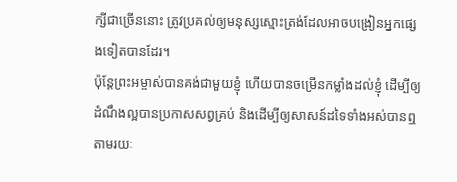ក្សីជាច្រើននោះ ត្រូវប្រគល់ឲ្យមនុស្សស្មោះត្រង់ដែលអាចបង្រៀនអ្នកផ្សេងទៀតបានដែរ។
ប៉ុន្ដែព្រះអម្ចាស់បានគង់ជាមួយខ្ញុំ ហើយបានចម្រើនកម្លាំងដល់ខ្ញុំ ដើម្បីឲ្យដំណឹងល្អបានប្រកាសសព្វគ្រប់ និងដើម្បីឲ្យសាសន៍ដទៃទាំងអស់បានឮតាមរយៈ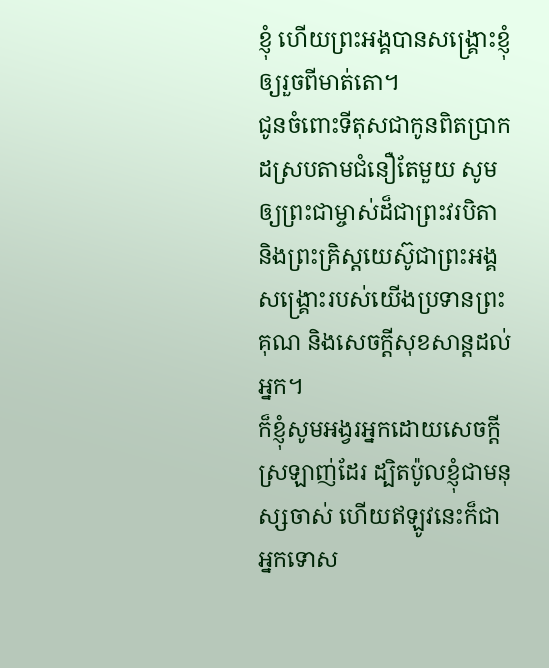ខ្ញុំ ហើយព្រះអង្គបានសង្គ្រោះខ្ញុំឲ្យរួចពីមាត់តោ។
ជូនចំពោះទីតុសជាកូនពិតប្រាកដស្របតាមជំនឿតែមួយ សូមឲ្យព្រះជាម្ចាស់ដ៏ជាព្រះវរបិតា និងព្រះគ្រិស្ដយេស៊ូជាព្រះអង្គសង្គ្រោះរបស់យើងប្រទានព្រះគុណ និងសេចក្ដីសុខសាន្តដល់អ្នក។
ក៏ខ្ញុំសូមអង្វរអ្នកដោយសេចក្ដីស្រឡាញ់ដែរ ដ្បិតប៉ូលខ្ញុំជាមនុស្សចាស់ ហើយឥឡូវនេះក៏ជាអ្នកទោស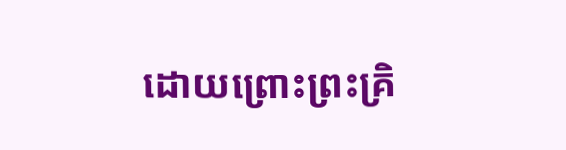ដោយព្រោះព្រះគ្រិ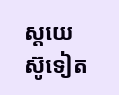ស្ដយេស៊ូទៀត